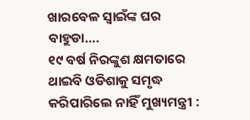ଖାରବେଳ ସ୍ୱାଇଁଙ୍କ ଘର ବାହୁଡା….
୧୯ ବର୍ଷ ନିରଙ୍କୁଶ କ୍ଷମତାରେ ଥାଇବି ଓଡିଶାକୁ ସମୃଦ୍ଧ କରିପାରିଲେ ନାହିଁ ମୁଖ୍ୟମନ୍ତ୍ରୀ :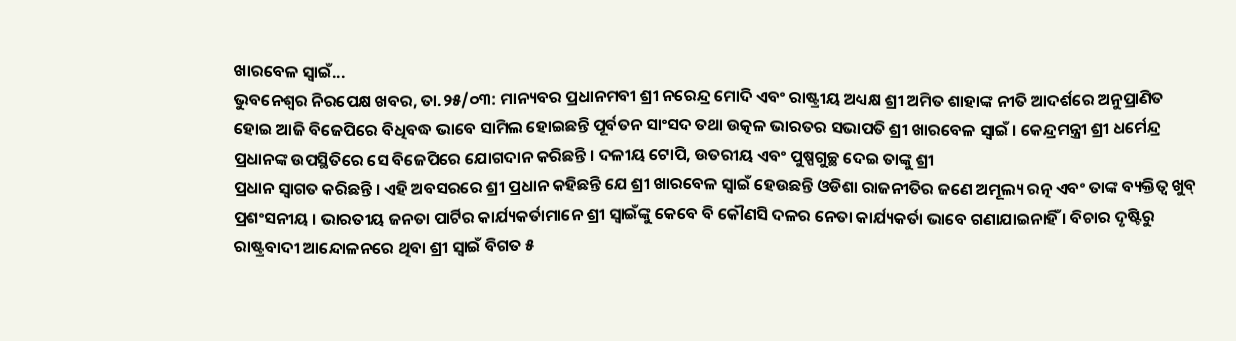ଖାରବେଳ ସ୍ୱାଇଁ...
ଭୁବନେଶ୍ୱର ନିରପେକ୍ଷ ଖବର, ତା.୨୫/୦୩: ମାନ୍ୟବର ପ୍ରଧାନମବୀ ଶ୍ରୀ ନରେନ୍ଦ୍ର ମୋଦି ଏବଂ ରାଷ୍ଟ୍ରୀୟ ଅଧ୍ୟକ୍ଷ ଶ୍ରୀ ଅମିତ ଶାହାଙ୍କ ନୀତି ଆଦର୍ଶରେ ଅନୁପ୍ରାଣିତ ହୋଇ ଆଜି ବିଜେପିରେ ବିଧିବଦ୍ଧ ଭାବେ ସାମିଲ ହୋଇଛନ୍ତି ପୂର୍ବତନ ସାଂସଦ ତଥା ଉତ୍କଳ ଭାରତର ସଭାପତି ଶ୍ରୀ ଖାରବେଳ ସ୍ୱାଇଁ । କେନ୍ଦ୍ରମନ୍ତ୍ରୀ ଶ୍ରୀ ଧର୍ମେନ୍ଦ୍ର ପ୍ରଧାନଙ୍କ ଉପସ୍ଥିତିରେ ସେ ବିଜେପିରେ ଯୋଗଦାନ କରିଛନ୍ତି । ଦଳୀୟ ଟୋପି, ଉତରୀୟ ଏବଂ ପୁଷ୍ପଗୁଚ୍ଛ ଦେଇ ତାଙ୍କୁ ଶ୍ରୀ
ପ୍ରଧାନ ସ୍ୱାଗତ କରିଛନ୍ତି । ଏହି ଅବସରରେ ଶ୍ରୀ ପ୍ରଧାନ କହିଛନ୍ତି ଯେ ଶ୍ରୀ ଖାରବେଳ ସ୍ୱାଇଁ ହେଉଛନ୍ତି ଓଡିଶା ରାଜନୀତିର ଜଣେ ଅମୂଲ୍ୟ ରତ୍ନ ଏବଂ ତାଙ୍କ ବ୍ୟକ୍ତିତ୍ୱ ଖୁବ୍ ପ୍ରଶଂସନୀୟ । ଭାରତୀୟ ଜନତା ପାର୍ଟିର କାର୍ଯ୍ୟକର୍ତାମାନେ ଶ୍ରୀ ସ୍ୱାଇଁଙ୍କୁ କେବେ ବି କୌଣସି ଦଳର ନେତା କାର୍ଯ୍ୟକର୍ତା ଭାବେ ଗଣାଯାଇନାହିଁ । ବିଚାର ଦୃଷ୍ଟିରୁ ରାଷ୍ଟ୍ରବାଦୀ ଆନ୍ଦୋଳନରେ ଥିବା ଶ୍ରୀ ସ୍ୱାଇଁ ବିଗତ ୫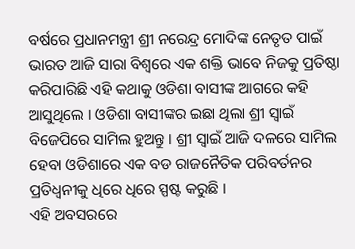ବର୍ଷରେ ପ୍ରଧାନମନ୍ତ୍ରୀ ଶ୍ରୀ ନରେନ୍ଦ୍ର ମୋଦିଙ୍କ ନେତୃତ ପାଇଁ ଭାରତ ଆଜି ସାରା ବିଶ୍ୱରେ ଏକ ଶକ୍ତି ଭାବେ ନିଜକୁ ପ୍ରତିଷ୍ଠା କରିପାରିଛି ଏହି କଥାକୁ ଓଡିଶା ବାସୀଙ୍କ ଆଗରେ କହି ଆସୁଥିଲେ । ଓଡିଶା ବାସୀଙ୍କର ଇଛା ଥିଲା ଶ୍ରୀ ସ୍ୱାଇଁ ବିଜେପିରେ ସାମିଲ ହୁଅନ୍ତୁ । ଶ୍ରୀ ସ୍ୱାଇଁ ଆଜି ଦଳରେ ସାମିଲ ହେବା ଓଡିଶାରେ ଏକ ବଡ ରାଜନୈତିକ ପରିବର୍ତନର ପ୍ରତିଧ୍ୱନୀକୁ ଧିରେ ଧିରେ ସ୍ପଷ୍ଟ କରୁଛି ।
ଏହି ଅବସରରେ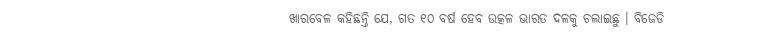ଖାରବେଳ କହିଛନ୍ତି ଯେ, ଗତ ୧୦ ବର୍ଷ ହେବ ଉତ୍କଳ ଭାରତ ଦଳକୁ ଚଲାଇଛୁ । ବିଜେଡି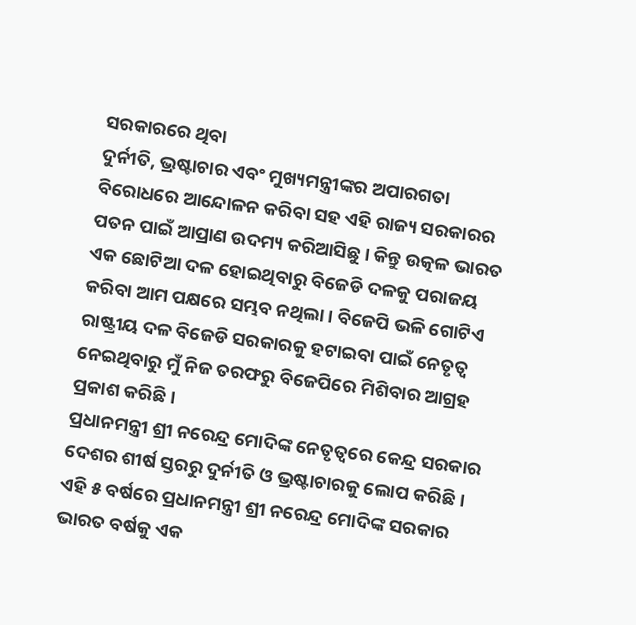ସରକାରରେ ଥିବା
ଦୁର୍ନୀତି, ଭ୍ରଷ୍ଟାଚାର ଏବଂ ମୁଖ୍ୟମନ୍ତ୍ରୀଙ୍କର ଅପାରଗତା ବିରୋଧରେ ଆନ୍ଦୋଳନ କରିବା ସହ ଏହି ରାଜ୍ୟ ସରକାରର ପତନ ପାଇଁ ଆପ୍ରାଣ ଉଦମ୍ୟ କରିଆସିଛୁ । କିନ୍ତୁ ଉତ୍କଳ ଭାରତ ଏକ ଛୋଟିଆ ଦଳ ହୋଇଥିବାରୁ ବିଜେଡି ଦଳକୁ ପରାଜୟ କରିବା ଆମ ପକ୍ଷରେ ସମ୍ଭବ ନଥିଲା । ବିଜେପି ଭଳି ଗୋଟିଏ ରାଷ୍ଟ୍ରୀୟ ଦଳ ବିଜେଡି ସରକାରକୁ ହଟାଇବା ପାଇଁ ନେତୃତ୍ୱ ନେଇଥିବାରୁ ମୁଁ ନିଜ ତରଫରୁ ବିଜେପିରେ ମିଶିବାର ଆଗ୍ରହ ପ୍ରକାଶ କରିଛି ।
ପ୍ରଧାନମନ୍ତ୍ରୀ ଶ୍ରୀ ନରେନ୍ଦ୍ର ମୋଦିଙ୍କ ନେତୃତ୍ୱରେ କେନ୍ଦ୍ର ସରକାର ଦେଶର ଶୀର୍ଷ ସ୍ତରରୁ ଦୁର୍ନୀତି ଓ ଭ୍ରଷ୍ଟାଚାରକୁ ଲୋପ କରିଛି । ଏହି ୫ ବର୍ଷରେ ପ୍ରଧାନମନ୍ତ୍ରୀ ଶ୍ରୀ ନରେନ୍ଦ୍ର ମୋଦିଙ୍କ ସରକାର ଭାରତ ବର୍ଷକୁ ଏକ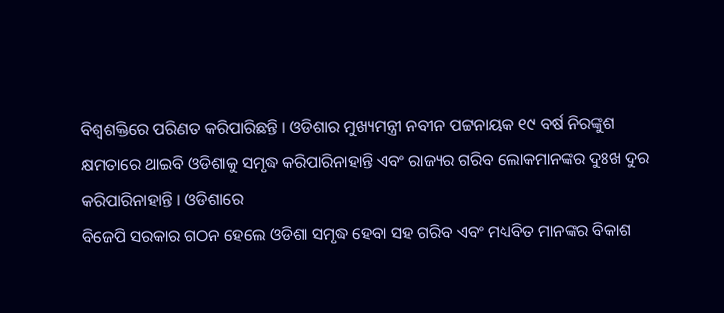ବିଶ୍ୱଶକ୍ତିରେ ପରିଣତ କରିପାରିଛନ୍ତି । ଓଡିଶାର ମୁଖ୍ୟମନ୍ତ୍ରୀ ନବୀନ ପଟ୍ଟନାୟକ ୧୯ ବର୍ଷ ନିରଙ୍କୁଶ କ୍ଷମତାରେ ଥାଇବି ଓଡିଶାକୁ ସମୃଦ୍ଧ କରିପାରିନାହାନ୍ତି ଏବଂ ରାଜ୍ୟର ଗରିବ ଲୋକମାନଙ୍କର ଦୁଃଖ ଦୁର କରିପାରିନାହାନ୍ତି । ଓଡିଶାରେ
ବିଜେପି ସରକାର ଗଠନ ହେଲେ ଓଡିଶା ସମୃଦ୍ଧ ହେବା ସହ ଗରିବ ଏବଂ ମଧ୍ୟବିତ ମାନଙ୍କର ବିକାଶ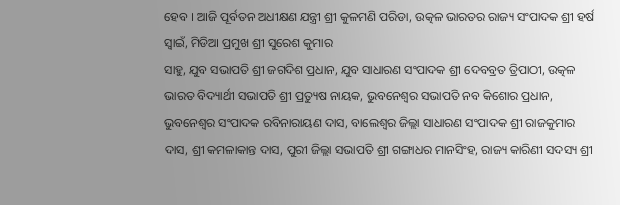ହେବ । ଆଜି ପୂର୍ବତନ ଅଧୀକ୍ଷଣ ଯନ୍ତ୍ରୀ ଶ୍ରୀ କୁଳମଣି ପରିଡା, ଉତ୍କଳ ଭାରତର ରାଜ୍ୟ ସଂପାଦକ ଶ୍ରୀ ହର୍ଷ ସ୍ୱାଇଁ, ମିଡିଆ ପ୍ରମୁଖ ଶ୍ରୀ ସୁରେଶ କୁମାର
ସାହୁ, ଯୁବ ସଭାପତି ଶ୍ରୀ ଜଗଦିଶ ପ୍ରଧାନ, ଯୁବ ସାଧାରଣ ସଂପାଦକ ଶ୍ରୀ ଦେବବ୍ରତ ତ୍ରିପାଠୀ, ଉତ୍କଳ ଭାରତ ବିଦ୍ୟାର୍ଥୀ ସଭାପତି ଶ୍ରୀ ପ୍ରତ୍ୟୁଷ ନାୟକ, ଭୁବନେଶ୍ୱର ସଭାପତି ନବ କିଶୋର ପ୍ରଧାନ, ଭୁବନେଶ୍ୱର ସଂପାଦକ ରବିନାରାୟଣ ଦାସ, ବାଲେଶ୍ୱର ଜିଲ୍ଲା ସାଧାରଣ ସଂପାଦକ ଶ୍ରୀ ରାଜକୁମାର
ଦାସ, ଶ୍ରୀ କମଳାକାନ୍ତ ଦାସ, ପୁରୀ ଜିଲ୍ଲା ସଭାପତି ଶ୍ରୀ ଗଙ୍ଗାଧର ମାନସିଂହ, ରାଜ୍ୟ କାରିଣୀ ସଦସ୍ୟ ଶ୍ରୀ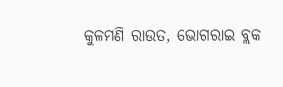କୁଳମଣି ରାଉତ, ଭୋଗରାଇ ବ୍ଲକ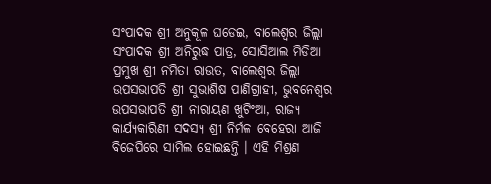ସଂପାଦକ ଶ୍ରୀ ଅନୁକୂଳ ଘଡେଇ, ବାଲେଶ୍ୱର ଜିଲ୍ଲା ସଂପାଦକ ଶ୍ରୀ ଅନିରୁଦ୍ଧ ପାତ୍ର, ସୋସିଆଲ ମିଡିଆ ପ୍ରମୁଖ ଶ୍ରୀ ନମିତା ରାଉତ, ବାଲେଶ୍ୱର ଜିଲ୍ଲା ଉପସଭାପତି ଶ୍ରୀ ସୁଭାଶିଷ ପାଣିଗ୍ରାହୀ, ଭୁବନେଶ୍ୱର ଉପସଭାପତି ଶ୍ରୀ ନାରାୟଣ ଖୁଟିଂଆ, ରାଜ୍ୟ କାର୍ଯ୍ୟକାରିଣୀ ସଦସ୍ୟ ଶ୍ରୀ ନିର୍ମଳ ବେହେରା ଆଜି
ବିଜେପିରେ ସାମିଲ ହୋଇଛନ୍ତି । ଏହି ମିଶ୍ରଣ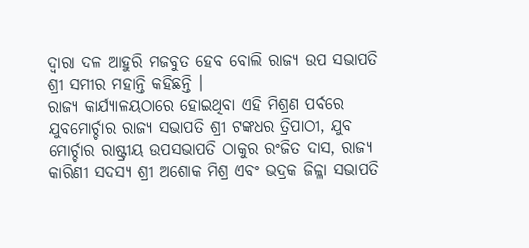ଦ୍ୱାରା ଦଳ ଆହୁରି ମଜବୁତ ହେବ ବୋଲି ରାଜ୍ୟ ଉପ ସଭାପତି ଶ୍ରୀ ସମୀର ମହାନ୍ତି କହିଛନ୍ତି ।
ରାଜ୍ୟ କାର୍ଯ୍ୟାଳୟଠାରେ ହୋଇଥିବା ଏହି ମିଶ୍ରଣ ପର୍ବରେ ଯୁବମୋର୍ଚ୍ଚାର ରାଜ୍ୟ ସଭାପତି ଶ୍ରୀ ଟଙ୍କଧର ତ୍ରିପାଠୀ, ଯୁବ ମୋର୍ଚ୍ଚାର ରାଷ୍ଟ୍ରୀୟ ଉପସଭାପତି ଠାକୁର ରଂଜିତ ଦାସ, ରାଜ୍ୟ କାରିଣୀ ସଦସ୍ୟ ଶ୍ରୀ ଅଶୋକ ମିଶ୍ର ଏବଂ ଭଦ୍ରକ ଜିଳ୍ଳା ସଭାପତି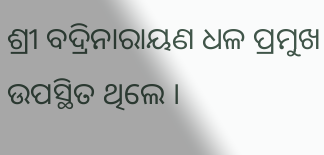ଶ୍ରୀ ବଦ୍ରିନାରାୟଣ ଧଳ ପ୍ରମୁଖ ଉପସ୍ଥିତ ଥିଲେ ।